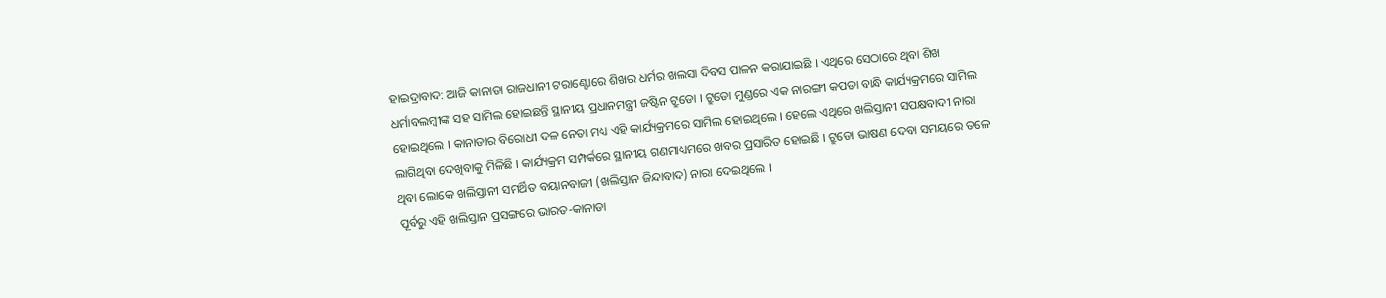ହାଇଦ୍ରାବାଦ: ଆଜି କାନାଡା ରାଜଧାନୀ ଟରାଣ୍ଟୋରେ ଶିଖର ଧର୍ମର ଖଲସା ଦିବସ ପାଳନ କରାଯାଇଛି । ଏଥିରେ ସେଠାରେ ଥିବା ଶିଖ ଧର୍ମାବଲମ୍ବୀଙ୍କ ସହ ସାମିଲ ହୋଇଛନ୍ତି ସ୍ଥାନୀୟ ପ୍ରଧାନମନ୍ତ୍ରୀ ଜଷ୍ଟିନ ଟ୍ରୁଡୋ । ଟ୍ରୁଡୋ ମୁଣ୍ଡରେ ଏକ ନାରଙ୍ଗୀ କପଡା ବାନ୍ଧି କାର୍ଯ୍ୟକ୍ରମରେ ସାମିଲ ହୋଇଥିଲେ । କାନାଡାର ବିରୋଧୀ ଦଳ ନେତା ମଧ୍ୟ ଏହି କାର୍ଯ୍ୟକ୍ରମରେ ସାମିଲ ହୋଇଥିଲେ । ହେଲେ ଏଥିରେ ଖଲିସ୍ତାନୀ ସପକ୍ଷବାଦୀ ନାରା ଲାଗିଥିବା ଦେଖିବାକୁ ମିଳିଛି । କାର୍ଯ୍ୟକ୍ରମ ସମ୍ପର୍କରେ ସ୍ଥାନୀୟ ଗଣମାଧ୍ୟମରେ ଖବର ପ୍ରସାରିତ ହୋଇଛି । ଟ୍ରୁଡୋ ଭାଷଣ ଦେବା ସମୟରେ ତଳେ ଥିବା ଲୋକେ ଖଲିସ୍ତାନୀ ସମର୍ଥିତ ବୟାନବାଜୀ (ଖଲିସ୍ତାନ ଜିନ୍ଦାବାଦ) ନାରା ଦେଇଥିଲେ ।
ପୂର୍ବରୁ ଏହି ଖଲିସ୍ତାନ ପ୍ରସଙ୍ଗରେ ଭାରତ-କାନାଡା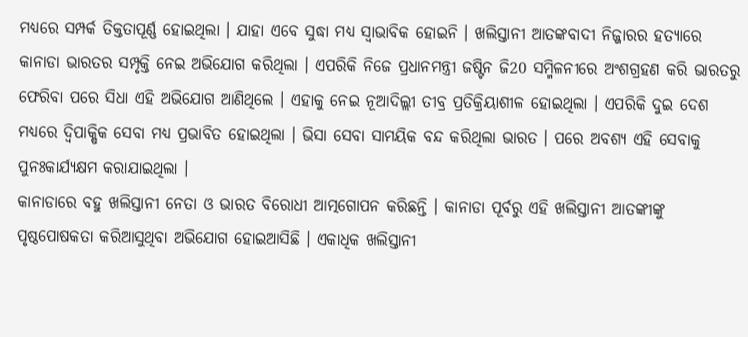ମଧ୍ୟରେ ସମ୍ପର୍କ ତିକ୍ତତାପୂର୍ଣ୍ଣ ହୋଇଥିଲା । ଯାହା ଏବେ ସୁଦ୍ଧା ମଧ୍ୟ ସ୍ବାଭାବିକ ହୋଇନି । ଖଲିସ୍ତାନୀ ଆତଙ୍କବାଦୀ ନିଜ୍ଜାରର ହତ୍ୟାରେ କାନାଡା ଭାରତର ସମ୍ପୃକ୍ତି ନେଇ ଅଭିଯୋଗ କରିଥିଲା । ଏପରିକି ନିଜେ ପ୍ରଧାନମନ୍ତ୍ରୀ ଜଷ୍ଟିନ ଜି20 ସମ୍ମିଳନୀରେ ଅଂଶଗ୍ରହଣ କରି ଭାରତରୁ ଫେରିବା ପରେ ସିଧା ଏହି ଅଭିଯୋଗ ଆଣିଥିଲେ । ଏହାକୁ ନେଇ ନୂଆଦିଲ୍ଲୀ ତୀବ୍ର ପ୍ରତିକ୍ରିୟାଶୀଳ ହୋଇଥିଲା । ଏପରିକି ଦୁଇ ଦେଶ ମଧ୍ୟରେ ଦ୍ବିପାକ୍ଷିକ ସେବା ମଧ୍ୟ ପ୍ରଭାବିତ ହୋଇଥିଲା । ଭିସା ସେବା ସାମୟିକ ବନ୍ଦ କରିଥିଲା ଭାରତ । ପରେ ଅବଶ୍ୟ ଏହି ସେବାକୁ ପୁନଃକାର୍ଯ୍ୟକ୍ଷମ କରାଯାଇଥିଲା ।
କାନାଡାରେ ବହୁ ଖଲିସ୍ତାନୀ ନେତା ଓ ଭାରତ ବିରୋଧୀ ଆତ୍ମଗୋପନ କରିଛନ୍ତି । କାନାଡା ପୂର୍ବରୁ ଏହି ଖଲିସ୍ତାନୀ ଆତଙ୍କୀଙ୍କୁ ପୃଷ୍ଠପୋଷକତା କରିଆସୁଥିବା ଅଭିଯୋଗ ହୋଇଆସିଛି । ଏକାଧିକ ଖଲିସ୍ତାନୀ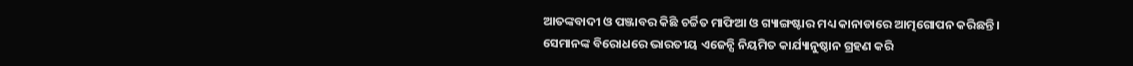ଆତଙ୍କବାଦୀ ଓ ପଞ୍ଜାବର କିଛି ଚର୍ଚ୍ଚିତ ମାଫିଆ ଓ ଗ୍ୟାଙ୍ଗଷ୍ଟାର ମଧ୍ୟ କାନାଡାରେ ଆତ୍ମଗୋପନ କରିଛନ୍ତି । ସେମାନଙ୍କ ବିରୋଧରେ ଭାରତୀୟ ଏଜେନ୍ସି ନିୟମିତ କାର୍ଯ୍ୟାନୁଷ୍ଠାନ ଗ୍ରହଣ କରି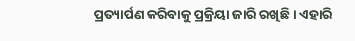ପ୍ରତ୍ୟାର୍ପଣ କରିବାକୁ ପ୍ରକ୍ରିୟା ଜାରି ରଖିଛି । ଏହାରି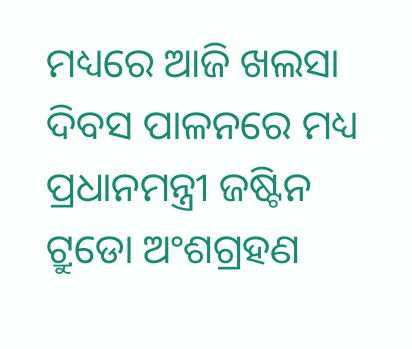ମଧ୍ୟରେ ଆଜି ଖଲସା ଦିବସ ପାଳନରେ ମଧ୍ୟ ପ୍ରଧାନମନ୍ତ୍ରୀ ଜଷ୍ଟିନ ଟ୍ରୁଡୋ ଅଂଶଗ୍ରହଣ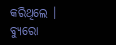କରିଥିଲେ ।
ବ୍ୟୁରୋ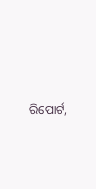ରିପୋର୍ଟ,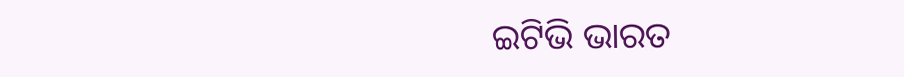ଇଟିଭି ଭାରତ